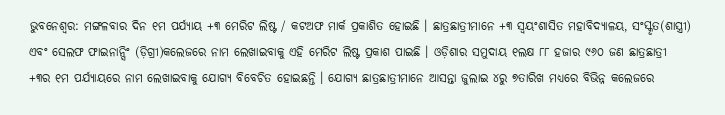ଭୁବନେଶ୍ୱର: ମଙ୍ଗଳବାର ଦିନ ୧ମ ପର୍ଯ୍ୟାୟ +୩ ମେରିଟ ଲିଷ୍ଟ / କଟଅଫ ମାର୍କ ପ୍ରକାଶିତ ହୋଇଛି । ଛାତ୍ରଛାତ୍ରୀମାନେ +୩ ସ୍ୱୟଂଶାସିତ ମହାବିଦ୍ୟାଳୟ, ସଂସ୍କୃତ(ଶାସ୍ତ୍ରୀ) ଏବଂ ସେଲଫ ଫାଇନାନ୍ସିଂ (ଡ଼ିଗ୍ରୀ)କଲେଜରେ ନାମ ଲେଖାଇବାକୁ ଏହି ମେରିଟ ଲିଷ୍ଟ ପ୍ରକାଶ ପାଇଛି । ଓଡ଼ିଶାର ସମୁଦାୟ ୧ଲକ୍ଷ ୮୮ ହଜାର ୯୬୦ ଜଣ ଛାତ୍ରଛାତ୍ରୀ +୩ର ୧ମ ପର୍ଯ୍ୟାୟରେ ନାମ ଲେଖାଇବାକୁ ଯୋଗ୍ୟ ବିବେଚିତ ହୋଇଛନ୍ତି । ଯୋଗ୍ୟ ଛାତ୍ରଛାତ୍ରୀମାନେ ଆସନ୍ତା ଜୁଲାଇ ୪ରୁ ୭ତାରିଖ ମଧ୍ୟରେ ବିଭିନ୍ନ କଲେଜରେ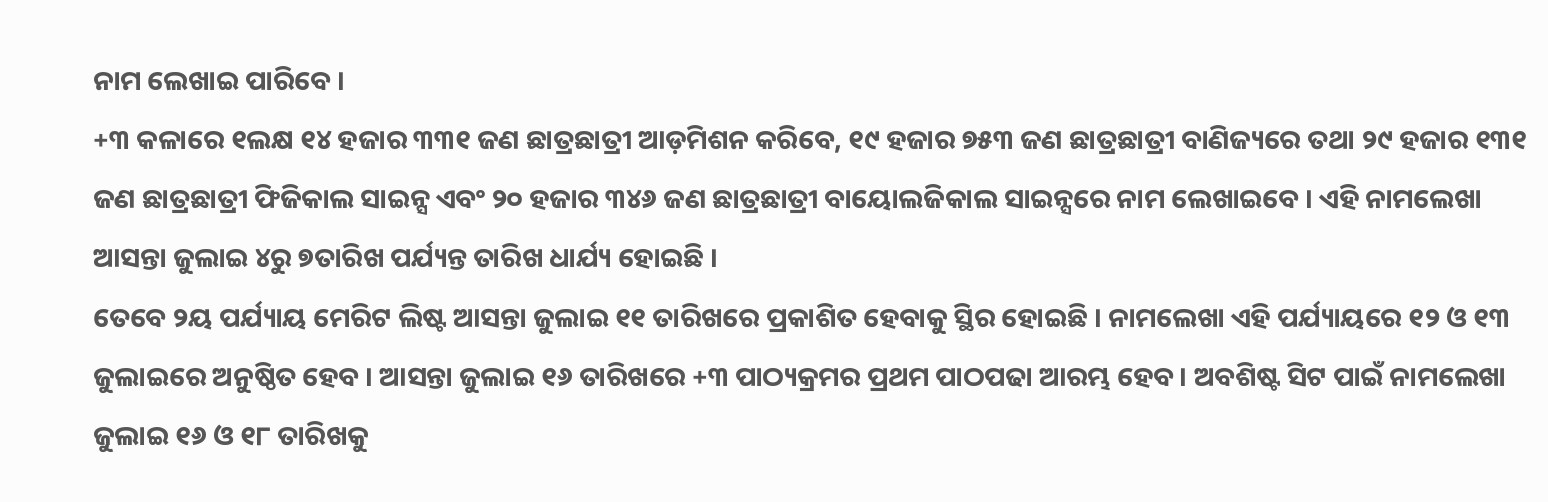ନାମ ଲେଖାଇ ପାରିବେ ।
+୩ କଳାରେ ୧ଲକ୍ଷ ୧୪ ହଜାର ୩୩୧ ଜଣ ଛାତ୍ରଛାତ୍ରୀ ଆଡ଼ମିଶନ କରିବେ, ୧୯ ହଜାର ୭୫୩ ଜଣ ଛାତ୍ରଛାତ୍ରୀ ବାଣିଜ୍ୟରେ ତଥା ୨୯ ହଜାର ୧୩୧ ଜଣ ଛାତ୍ରଛାତ୍ରୀ ଫିଜିକାଲ ସାଇନ୍ସ ଏବଂ ୨୦ ହଜାର ୩୪୬ ଜଣ ଛାତ୍ରଛାତ୍ରୀ ବାୟୋଲଜିକାଲ ସାଇନ୍ସରେ ନାମ ଲେଖାଇବେ । ଏହି ନାମଲେଖା ଆସନ୍ତା ଜୁଲାଇ ୪ରୁ ୭ତାରିଖ ପର୍ଯ୍ୟନ୍ତ ତାରିଖ ଧାର୍ଯ୍ୟ ହୋଇଛି ।
ତେବେ ୨ୟ ପର୍ଯ୍ୟାୟ ମେରିଟ ଲିଷ୍ଟ ଆସନ୍ତା ଜୁଲାଇ ୧୧ ତାରିଖରେ ପ୍ରକାଶିତ ହେବାକୁ ସ୍ଥିର ହୋଇଛି । ନାମଲେଖା ଏହି ପର୍ଯ୍ୟାୟରେ ୧୨ ଓ ୧୩ ଜୁଲାଇରେ ଅନୁଷ୍ଠିତ ହେବ । ଆସନ୍ତା ଜୁଲାଇ ୧୬ ତାରିଖରେ +୩ ପାଠ୍ୟକ୍ରମର ପ୍ରଥମ ପାଠପଢା ଆରମ୍ଭ ହେବ । ଅବଶିଷ୍ଟ ସିଟ ପାଇଁ ନାମଲେଖା ଜୁଲାଇ ୧୬ ଓ ୧୮ ତାରିଖକୁ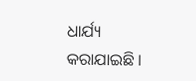ଧାର୍ଯ୍ୟ କରାଯାଇଛି ।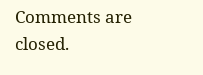Comments are closed.